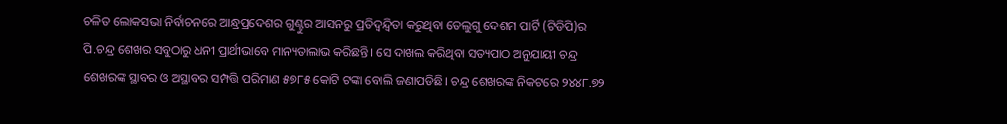ଚଳିତ ଲୋକସଭା ନିର୍ବାଚନରେ ଆନ୍ଧ୍ରପ୍ରଦେଶର ଗୁଣ୍ଟୁର ଆସନରୁ ପ୍ରତିଦ୍ବନ୍ଦ୍ବିତା କରୁଥିବା ତେଲୁଗୁ ଦେଶମ ପାର୍ଟି (ଟିଡିପି)ର ପି.ଚନ୍ଦ୍ର ଶେଖର ସବୁଠାରୁ ଧନୀ ପ୍ରାର୍ଥୀଭାବେ ମାନ୍ୟତାଲାଭ କରିଛନ୍ତି। ସେ ଦାଖଲ କରିଥିବା ସତ୍ୟପାଠ ଅନୁଯାୟୀ ଚନ୍ଦ୍ର ଶେଖରଙ୍କ ସ୍ଥାବର ଓ ଅସ୍ଥାବର ସମ୍ପତ୍ତି ପରିମାଣ ୫୭୮୫ କୋଟି ଟଙ୍କା ବୋଲି ଜଣାପଡିଛି। ଚନ୍ଦ୍ର ଶେଖରଙ୍କ ନିକଟରେ ୨୪୪୮.୭୨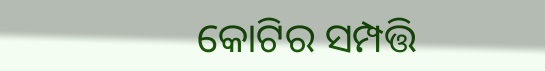କୋଟିର ସମ୍ପତ୍ତି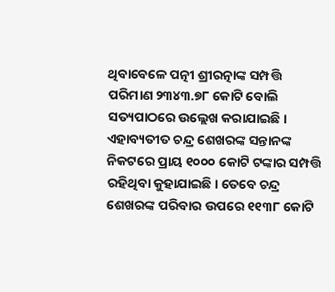ଥିବାବେଳେ ପତ୍ନୀ ଶ୍ରୀରତ୍ନାଙ୍କ ସମ୍ପତ୍ତି ପରିମାଣ ୨୩୪୩.୭୮ କୋଟି ବୋଲି ସତ୍ୟପାଠରେ ଉଲ୍ଲେଖ କରାଯାଇଛି। ଏହାବ୍ୟତୀତ ଚନ୍ଦ୍ର ଶେଖରଙ୍କ ସନ୍ତାନଙ୍କ ନିକଟରେ ପ୍ରାୟ ୧୦୦୦ କୋଟି ଟଙ୍କାର ସମ୍ପତ୍ତି ରହିଥିବା କୁହାଯାଇଛି। ତେବେ ଚନ୍ଦ୍ର ଶେଖରଙ୍କ ପରିବାର ଉପରେ ୧୧୩୮ କୋଟି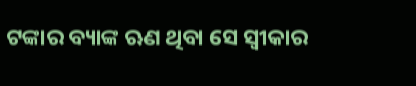ଟଙ୍କାର ବ୍ୟାଙ୍କ ଋଣ ଥିବା ସେ ସ୍ବୀକାର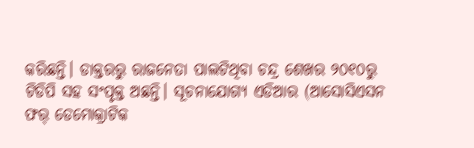କରିଛନ୍ତି। ଡାକ୍ତରରୁ ରାଜନେତା ପାଲଟିଥିବା ଚନ୍ଦ୍ର ଶେଖର ୨୦୧୦ରୁ ଟିଡିପି ସହ ସଂପୃକ୍ତ ଅଛନ୍ତି। ସୂଚନାଯୋଗ୍ୟ ଏଡିଆର (ଆସୋସିଏସନ ଫର୍ ଡେମୋକ୍ରାଟିକ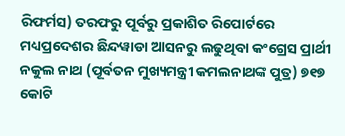ରିଫର୍ମସ) ତରଫରୁ ପୂର୍ବରୁ ପ୍ରକାଶିତ ରିପୋର୍ଟରେ ମଧ୍ୟପ୍ରଦେଶର ଛିନ୍ଦୱାଡା ଆସନରୁ ଲଢୁଥିବା କଂଗ୍ରେସ ପ୍ରାର୍ଥୀ ନକୁଲ ନାଥ (ପୂର୍ବତନ ମୁଖ୍ୟମନ୍ତ୍ରୀ କମଲନାଥଙ୍କ ପୁତ୍ର) ୭୧୭ କୋଟି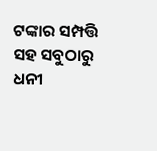ଟଙ୍କାର ସମ୍ପତ୍ତି ସହ ସବୁଠାରୁ ଧନୀ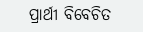ପ୍ରାର୍ଥୀ ବିବେଚିତ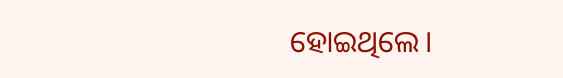ହୋଇଥିଲେ।